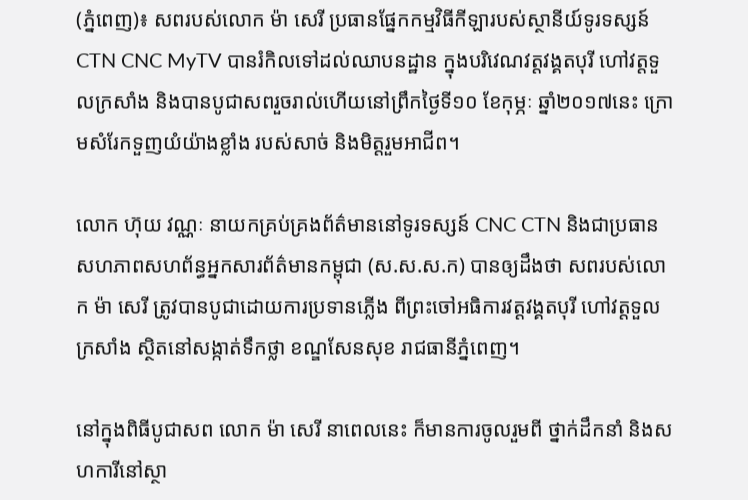(ភ្នំពេញ)៖ សពរបស់លោក ម៉ា សេរី ប្រធានផ្នែកកម្មវិធីកីឡារបស់ស្ថានីយ៍ទូរទស្សន៍ CTN CNC MyTV បានរំកិលទៅដល់ឈាបនដ្ឋាន ក្នុងបរិវេណវត្តវង្គតបុរី ហៅវត្តទួលក្រសាំង និងបានបូជាសពរួចរាល់ហើយនៅព្រឹកថ្ងៃទី១០ ខែកុម្ភៈ ឆ្នាំ២០១៧នេះ ក្រោមសំរែកទួញយំយ៉ាងខ្លាំង របស់សាច់ និងមិត្តរួមអាជីព។

លោក ហ៊ុយ វណ្ណៈ នាយកគ្រប់គ្រងព័ត៌មាននៅទូរទស្សន៍ CNC CTN និងជាប្រធានសហភាពសហព័ន្ធអ្នកសារព័ត៌មានកម្ពុជា (ស.ស.ស.ក) បានឲ្យដឹងថា សពរបស់លោក ម៉ា សេរី ត្រូវបានបូជាដោយការប្រទានភ្លើង ពីព្រះចៅអធិការវត្តវង្គតបុរី ហៅវត្តទួលក្រសាំង ស្ថិតនៅសង្កាត់ទឹកថ្លា ខណ្ឌសែនសុខ រាជធានីភ្នំពេញ។

នៅក្នុងពិធីបូជាសព លោក ម៉ា សេរី នាពេលនេះ ក៏មានការចូលរួមពី ថ្នាក់ដឹកនាំ និងសហការីនៅស្ថា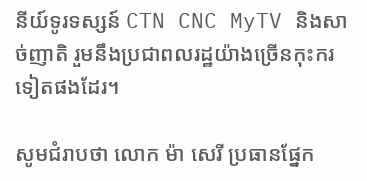នីយ៍ទូរទស្សន៍ CTN CNC MyTV និងសាច់ញាតិ រួមនឹងប្រជាពលរដ្ឋយ៉ាងច្រើនកុះករទៀតផងដែរ។

សូមជំរាបថា លោក ម៉ា សេរី ប្រធានផ្នែក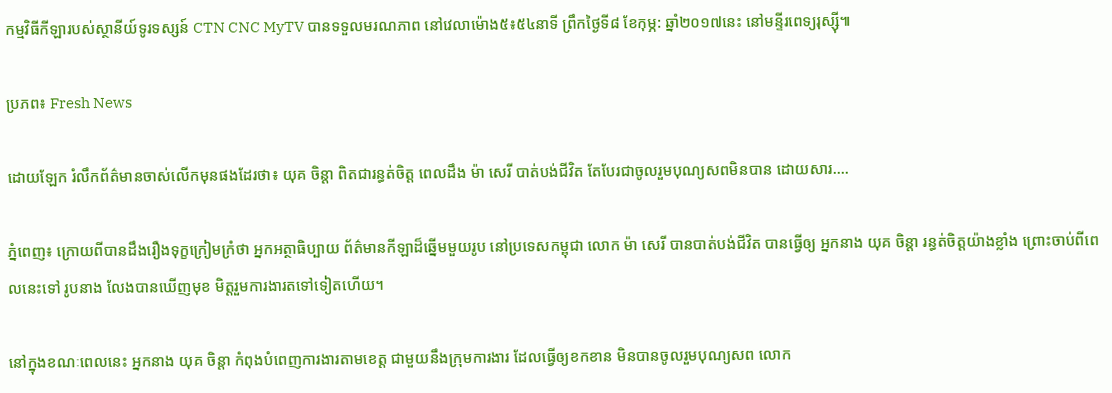កម្មវិធីកីឡារបស់ស្ថានីយ៍ទូរទស្សន៍ CTN CNC MyTV បានទទួលមរណភាព នៅវេលាម៉ោង៥៖៥៤នាទី ព្រឹកថ្ងៃទី៨ ខែកុម្ភ: ឆ្នាំ២០១៧នេះ នៅមន្ទីរពេទ្យរុស្ស៊ី៕

ប្រភព៖ Fresh News

ដោយឡែក រំលឹកព័ត៌មានចាស់លើកមុនផងដែរថា៖ យុគ ចិន្តា ពិតជារន្ធត់ចិត្ត ពេលដឹង ម៉ា សេរី បាត់បង់ជីវិត តែបែរជាចូលរួមបុណ្យសពមិនបាន ដោយសារ....

ភ្នំពេញ៖ ក្រោយពីបានដឹងរឿងទុក្ខក្រៀមក្រំថា អ្នកអត្ថាធិប្បាយ ព័ត៌មានកីឡាដ៏ឆ្នើមមួយរូប នៅប្រទេសកម្ពុជា លោក ម៉ា សេរី បានបាត់បង់ជីវិត បានធ្វើឲ្យ អ្នកនាង យុគ ចិន្តា រន្ធត់ចិត្តយ៉ាងខ្លាំង ព្រោះចាប់ពីពេលនេះទៅ រូបនាង លែងបានឃើញមុខ មិត្តរួមការងារតទៅទៀតហើយ។

នៅក្នុងខណៈពេលនេះ អ្នកនាង យុគ ចិន្តា កំពុងបំពេញការងារតាមខេត្ត ជាមួយនឹងក្រុមការងារ ដែលធ្វើឲ្យខកខាន មិនបានចូលរួមបុណ្យសព លោក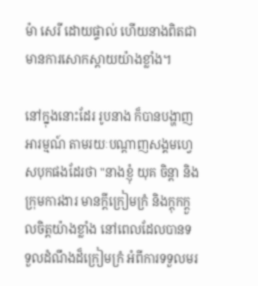ម៉ា សេរី ដោយផ្ទាល់ ហើយនាងពិតជាមានការសោកស្តាយយ៉ាងខ្លាំង។

នៅក្នុងនោះដែរ រូបនាង ក៏បានបង្ហាញអារម្មណ៍ តាមរយៈបណ្តាញសង្គមហ្វេសបុកផងដែរថា "នាងខ្ញុំ យុគ ចិន្តា និងក្រុមការងារ មានក្តីក្រៀមក្រំ និងក្តុកក្តួលចិត្តយ៉ាងខ្លាំង នៅពេលដែលបានទទួលដំណឹងដ៏ក្រៀមក្រំ អំពីការទទួលមរ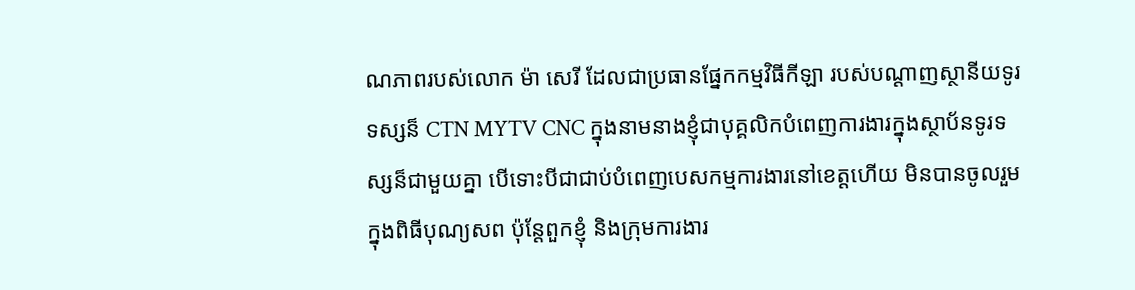ណភាពរបស់លោក ម៉ា សេរី ដែលជាប្រធានផ្នែកកម្មវិធីកីឡា របស់បណ្តាញស្ថានីយទូរទស្សន៏ CTN MYTV CNC ក្នុងនាមនាងខ្ញុំជាបុគ្គលិកបំពេញការងារក្នុងស្ថាប័នទូរទស្សន៏ជាមួយគ្នា បើទោះបីជាជាប់បំពេញបេសកម្មការងារនៅខេត្តហើយ មិនបានចូលរួមក្នុងពិធីបុណ្យសព ប៉ុន្តែពួកខ្ញុំ និងក្រុមការងារ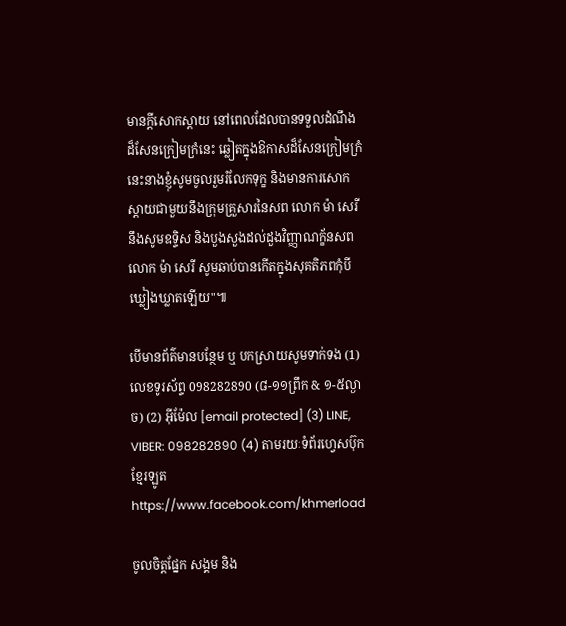មានក្តីសោកស្តាយ នៅពេលដែលបានទទួលដំណឹងដ៏សែនក្រៀមក្រំនេះ ឆ្លៀតក្នុងឱកាសដ៏សែនក្រៀមក្រំនេះនាងខ្ញុំសូមចូលរួមរំលែកទុក្ខ និងមានការសោកស្តាយជាមួយនឹងក្រុមគ្រួសារនៃសព លោក ម៉ា សេរី នឹងសូមឧទ្ទិស និងបួងសួងដល់ដួងវិញ្ញាណក្ខ័នសពលោក ម៉ា សេរី សូមឆាប់បានកើតក្នុងសុគតិភពកុំបីឃ្លៀងឃ្លាតឡើយ"៕

បើមានព័ត៌មានបន្ថែម ឬ បកស្រាយសូមទាក់ទង (1) លេខទូរស័ព្ទ 098282890 (៨-១១ព្រឹក & ១-៥ល្ងាច) (2) អ៊ីម៉ែល [email protected] (3) LINE, VIBER: 098282890 (4) តាមរយៈទំព័រហ្វេសប៊ុកខ្មែរឡូត https://www.facebook.com/khmerload

ចូលចិត្តផ្នែក សង្គម និង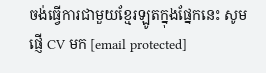ចង់ធ្វើការជាមួយខ្មែរឡូតក្នុងផ្នែកនេះ សូមផ្ញើ CV មក [email protected]